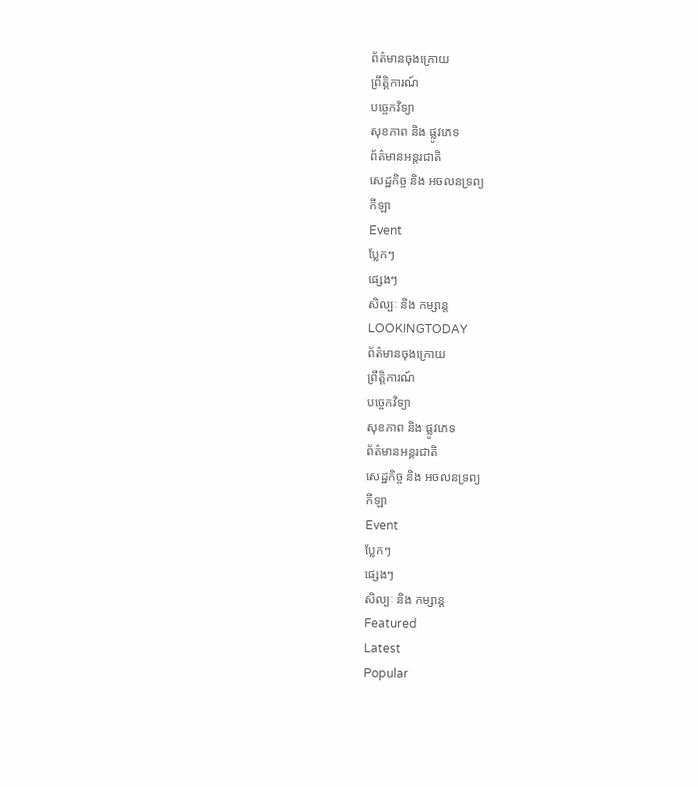ព័ត៌មានចុងក្រោយ
ព្រឹត្តិការណ៍
បច្ចេកវិទ្យា
សុខភាព និង ផ្លូវភេទ
ព័ត៌មានអន្តរជាតិ
សេដ្ឋកិច្ច និង អចលនទ្រព្យ
កីឡា
Event
ប្លែកៗ
ផ្សេងៗ
សិល្បៈ និង កម្សាន្ត
LOOKINGTODAY
ព័ត៌មានចុងក្រោយ
ព្រឹត្តិការណ៍
បច្ចេកវិទ្យា
សុខភាព និង ផ្លូវភេទ
ព័ត៌មានអន្តរជាតិ
សេដ្ឋកិច្ច និង អចលនទ្រព្យ
កីឡា
Event
ប្លែកៗ
ផ្សេងៗ
សិល្បៈ និង កម្សាន្ត
Featured
Latest
Popular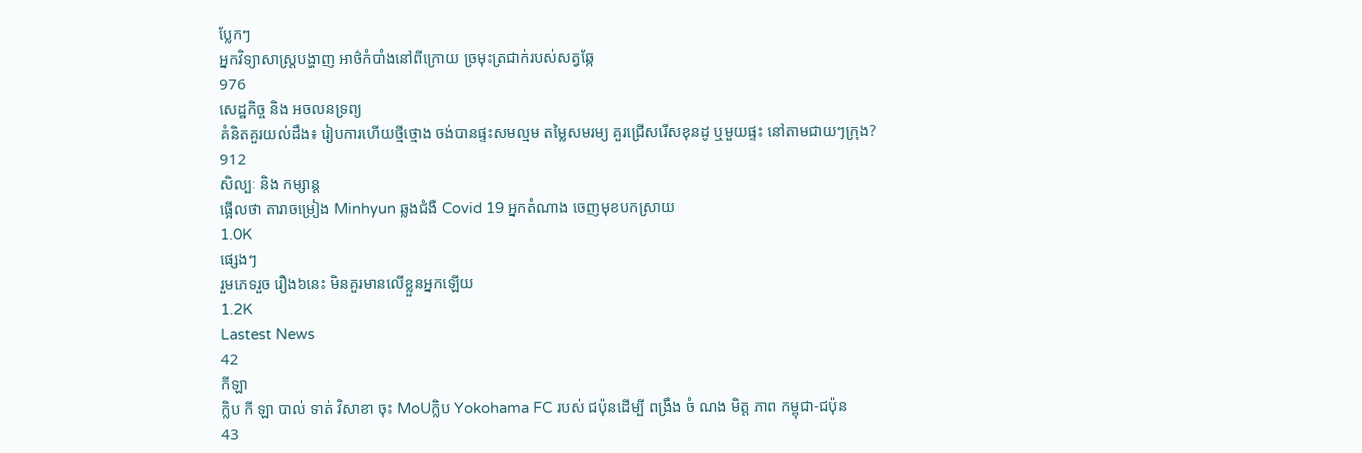ប្លែកៗ
អ្នកវិទ្យាសាស្ត្របង្ហាញ អាថ៌កំបាំងនៅពីក្រោយ ច្រមុះត្រជាក់របស់សត្វឆ្កែ
976
សេដ្ឋកិច្ច និង អចលនទ្រព្យ
គំនិតគួរយល់ដឹង៖ រៀបការហើយថ្មីថ្មោង ចង់បានផ្ទះសមល្មម តម្លៃសមរម្យ គួរជ្រើសរើសខុនដូ ឬមួយផ្ទះ នៅតាមជាយៗក្រុង?
912
សិល្បៈ និង កម្សាន្ត
ផ្អើលថា តារាចម្រៀង Minhyun ឆ្លងជំងឺ Covid 19 អ្នកតំណាង ចេញមុខបកស្រាយ
1.0K
ផ្សេងៗ
រួមភេទរួច រឿង៦នេះ មិនគួរមានលើខ្លួនអ្នកឡើយ
1.2K
Lastest News
42
កីឡា
ក្លិប កី ឡា បាល់ ទាត់ វិសាខា ចុះ MoUក្លិប Yokohama FC របស់ ជប៉ុនដើម្បី ពង្រឹង ចំ ណង មិត្ត ភាព កម្ពុជា-ជប៉ុន
43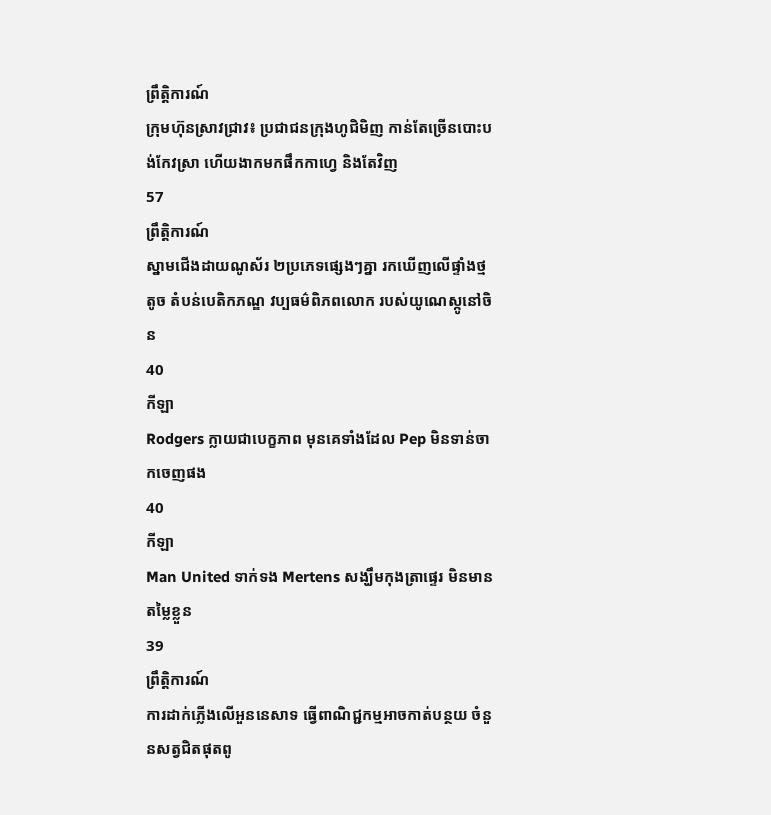ព្រឹត្តិការណ៍
ក្រុមហ៊ុនស្រាវជ្រាវ៖ ប្រជាជនក្រុងហូជិមិញ កាន់តែច្រើនបោះបង់កែវស្រា ហើយងាកមកផឹកកាហ្វេ និងតែវិញ
57
ព្រឹត្តិការណ៍
ស្នាមជើងដាយណូស័រ ២ប្រភេទផ្សេងៗគ្នា រកឃើញលើផ្ទាំងថ្មតូច តំបន់បេតិកភណ្ឌ វប្បធម៌ពិភពលោក របស់យូណេស្កូនៅចិន
40
កីឡា
Rodgers ក្លាយជាបេក្ខភាព មុនគេទាំងដែល Pep មិនទាន់ចាកចេញផង
40
កីឡា
Man United ទាក់ទង Mertens សង្ឃឹមកុងត្រាផ្ទេរ មិនមានតម្លៃខ្លួន
39
ព្រឹត្តិការណ៍
ការដាក់ភ្លើងលើអួននេសាទ ធ្វើពាណិជ្ជកម្មអាចកាត់បន្ថយ ចំនួនសត្វជិតផុតពូ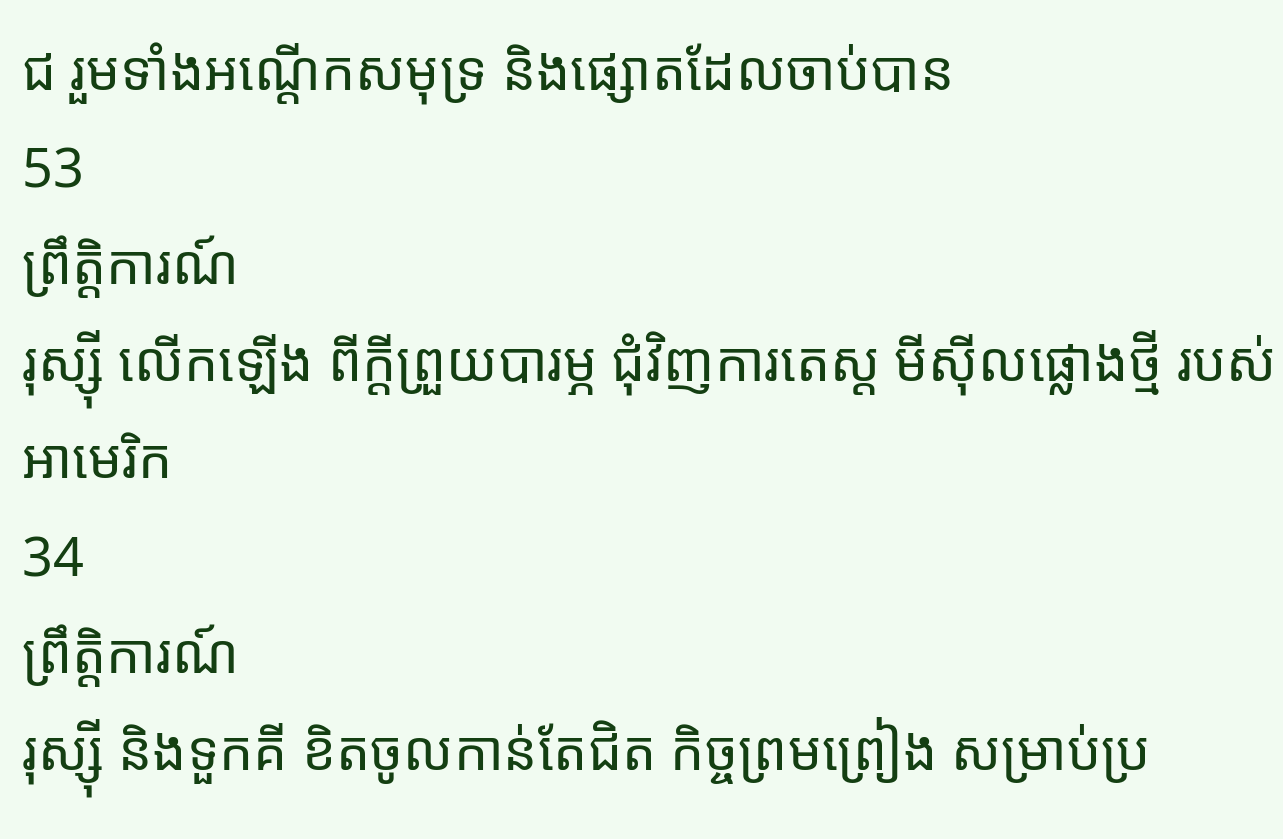ជ រួមទាំងអណ្តើកសមុទ្រ និងផ្សោតដែលចាប់បាន
53
ព្រឹត្តិការណ៍
រុស្ស៊ី លើកឡើង ពីក្តីព្រួយបារម្ភ ជុំវិញការតេស្ត មីស៊ីលផ្លោងថ្មី របស់អាមេរិក
34
ព្រឹត្តិការណ៍
រុស្ស៊ី និងទួកគី ខិតចូលកាន់តែជិត កិច្ចព្រមព្រៀង សម្រាប់ប្រ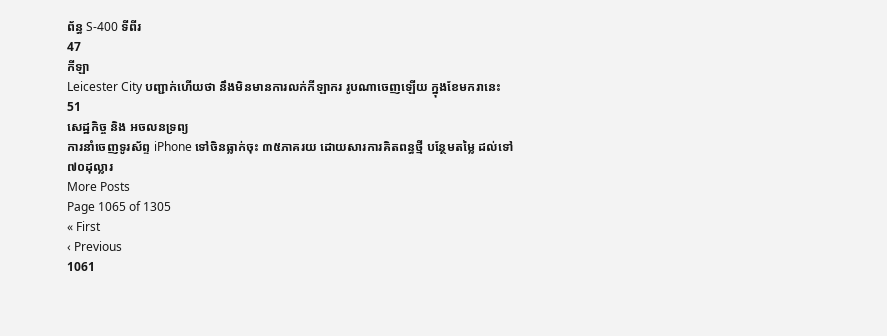ព័ន្ធ S-400 ទីពីរ
47
កីឡា
Leicester City បញ្ជាក់ហើយថា នឹងមិនមានការលក់កីឡាករ រូបណាចេញឡើយ ក្នុងខែមករានេះ
51
សេដ្ឋកិច្ច និង អចលនទ្រព្យ
ការនាំចេញទូរស័ព្ទ iPhone ទៅចិនធ្លាក់ចុះ ៣៥ភាគរយ ដោយសារការគិតពន្ធថ្មី បន្ថែមតម្លៃ ដល់ទៅ ៧០ដុល្លារ
More Posts
Page 1065 of 1305
« First
‹ Previous
1061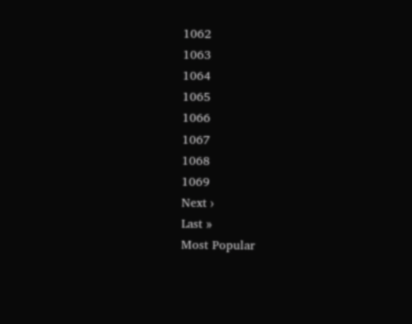1062
1063
1064
1065
1066
1067
1068
1069
Next ›
Last »
Most Popular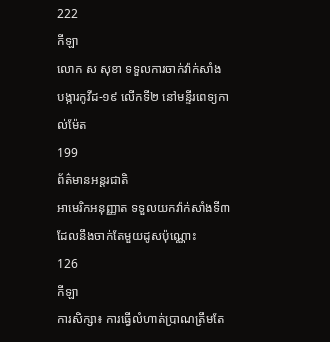222
កីឡា
លោក ស សុខា ទទួលការចាក់វ៉ាក់សាំង បង្ការកូវីដ-១៩ លើកទី២ នៅមន្ទីរពេទ្យកាល់ម៉ែត
199
ព័ត៌មានអន្តរជាតិ
អាមេរិកអនុញ្ញាត ទទួលយកវ៉ាក់សាំងទី៣ ដែលនឹងចាក់តែមួយដូសប៉ុណ្ណោះ
126
កីឡា
ការសិក្សា៖ ការធ្វើលំហាត់ប្រាណត្រឹមតែ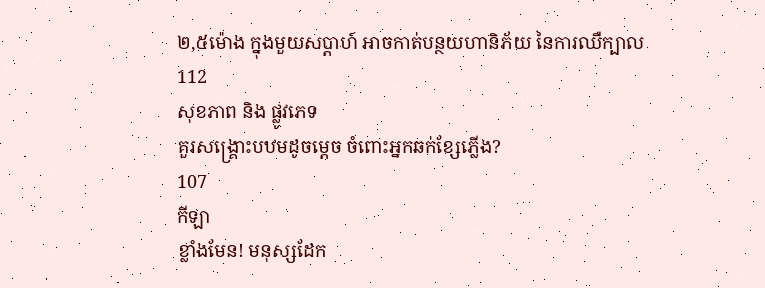២,៥ម៉ោង ក្នុងមួយសប្តាហ៍ អាចកាត់បន្ថយហានិភ័យ នៃការឈឺក្បាល
112
សុខភាព និង ផ្លូវភេទ
គួរសង្គ្រោះបឋមដូចម្តេច ចំពោះអ្នកឆក់ខ្សែភ្លើង?
107
កីឡា
ខ្លាំងមែន! មនុស្សដែក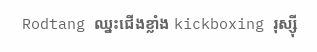Rodtang ឈ្នះជើងខ្លាំង kickboxing រុស្ស៊ី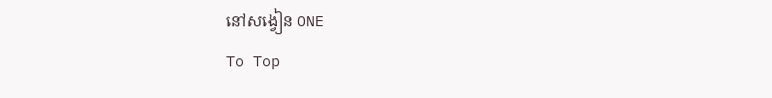នៅសង្វៀន ONE
To Top